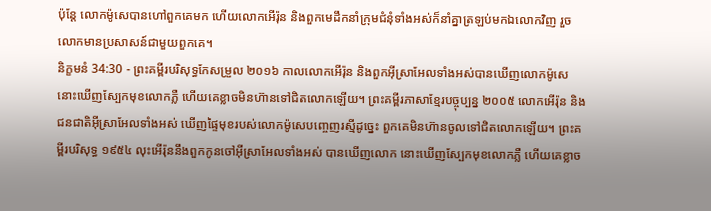ប៉ុន្ដែ លោកម៉ូសេបានហៅពួកគេមក ហើយលោកអើរ៉ុន និងពួកមេដឹកនាំក្រុមជំនុំទាំងអស់ក៏នាំគ្នាត្រឡប់មកឯលោកវិញ រួចលោកមានប្រសាសន៍ជាមួយពួកគេ។
និក្ខមនំ 34:30 - ព្រះគម្ពីរបរិសុទ្ធកែសម្រួល ២០១៦ កាលលោកអើរ៉ុន និងពួកអ៊ីស្រាអែលទាំងអស់បានឃើញលោកម៉ូសេ នោះឃើញស្បែកមុខលោកភ្លឺ ហើយគេខ្លាចមិនហ៊ានទៅជិតលោកឡើយ។ ព្រះគម្ពីរភាសាខ្មែរបច្ចុប្បន្ន ២០០៥ លោកអើរ៉ុន និងជនជាតិអ៊ីស្រាអែលទាំងអស់ ឃើញផ្ទៃមុខរបស់លោកម៉ូសេបញ្ចេញរស្មីដូច្នេះ ពួកគេមិនហ៊ានចូលទៅជិតលោកឡើយ។ ព្រះគម្ពីរបរិសុទ្ធ ១៩៥៤ លុះអើរ៉ុននឹងពួកកូនចៅអ៊ីស្រាអែលទាំងអស់ បានឃើញលោក នោះឃើញស្បែកមុខលោកភ្លឺ ហើយគេខ្លាច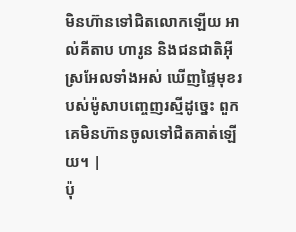មិនហ៊ានទៅជិតលោកឡើយ អាល់គីតាប ហារូន និងជនជាតិអ៊ីស្រអែលទាំងអស់ ឃើញផ្ទៃមុខរបស់ម៉ូសាបញ្ចេញរស្មីដូច្នេះ ពួកគេមិនហ៊ានចូលទៅជិតគាត់ឡើយ។ |
ប៉ុ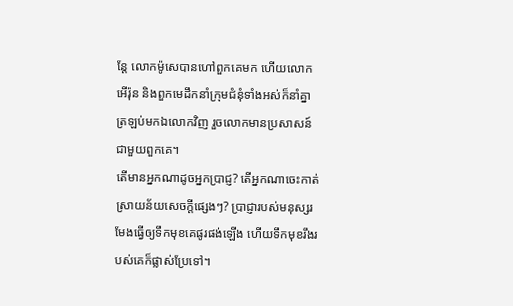ន្ដែ លោកម៉ូសេបានហៅពួកគេមក ហើយលោកអើរ៉ុន និងពួកមេដឹកនាំក្រុមជំនុំទាំងអស់ក៏នាំគ្នាត្រឡប់មកឯលោកវិញ រួចលោកមានប្រសាសន៍ជាមួយពួកគេ។
តើមានអ្នកណាដូចអ្នកប្រាជ្ញ? តើអ្នកណាចេះកាត់ស្រាយន័យសេចក្ដីផ្សេងៗ? ប្រាជ្ញារបស់មនុស្សរមែងធ្វើឲ្យទឹកមុខគេផូរផង់ឡើង ហើយទឹកមុខរឹងរបស់គេក៏ផ្លាស់ប្រែទៅ។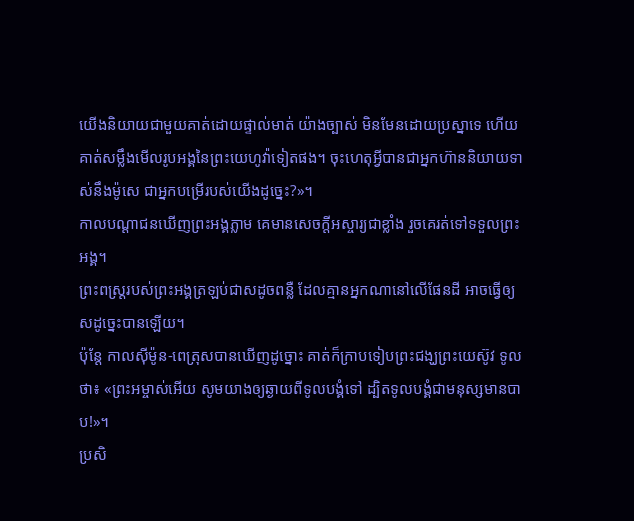យើងនិយាយជាមួយគាត់ដោយផ្ទាល់មាត់ យ៉ាងច្បាស់ មិនមែនដោយប្រស្នាទេ ហើយគាត់សម្លឹងមើលរូបអង្គនៃព្រះយេហូវ៉ាទៀតផង។ ចុះហេតុអ្វីបានជាអ្នកហ៊ាននិយាយទាស់នឹងម៉ូសេ ជាអ្នកបម្រើរបស់យើងដូច្នេះ?»។
កាលបណ្តាជនឃើញព្រះអង្គភ្លាម គេមានសេចក្តីអស្ចារ្យជាខ្លាំង រួចគេរត់ទៅទទួលព្រះអង្គ។
ព្រះពស្ត្ររបស់ព្រះអង្គត្រឡប់ជាសដូចពន្លឺ ដែលគ្មានអ្នកណានៅលើផែនដី អាចធ្វើឲ្យសដូច្នេះបានឡើយ។
ប៉ុន្ដែ កាលស៊ីម៉ូន-ពេត្រុសបានឃើញដូច្នោះ គាត់ក៏ក្រាបទៀបព្រះជង្ឃព្រះយេស៊ូវ ទូលថា៖ «ព្រះអម្ចាស់អើយ សូមយាងឲ្យឆ្ងាយពីទូលបង្គំទៅ ដ្បិតទូលបង្គំជាមនុស្សមានបាប!»។
ប្រសិ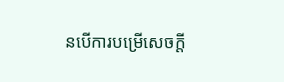នបើការបម្រើសេចក្ដី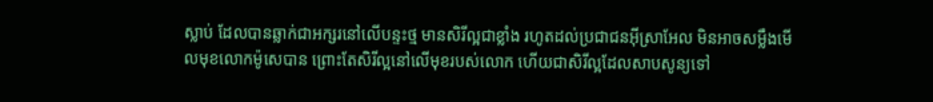ស្លាប់ ដែលបានឆ្លាក់ជាអក្សរនៅលើបន្ទះថ្ម មានសិរីល្អជាខ្លាំង រហូតដល់ប្រជាជនអ៊ីស្រាអែល មិនអាចសម្លឹងមើលមុខលោកម៉ូសេបាន ព្រោះតែសិរីល្អនៅលើមុខរបស់លោក ហើយជាសិរីល្អដែលសាបសូន្យទៅ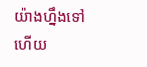យ៉ាងហ្នឹងទៅហើយ